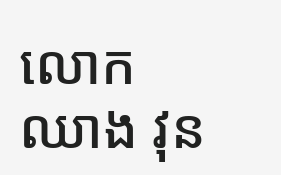លោក ឈាង វុន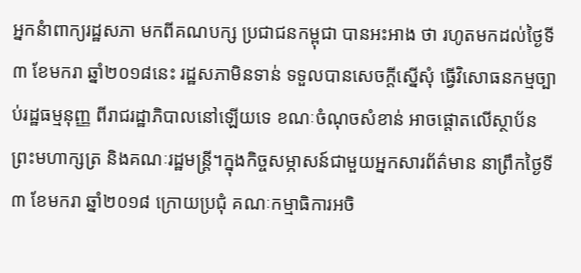អ្នកនំាពាក្យរដ្ឋសភា មកពីគណបក្ស ប្រជាជនកម្ពុជា បានអះអាង ថា រហូតមកដល់ថ្ងៃទី៣ ខែមករា ឆ្នាំ២០១៨នេះ រដ្ឋសភាមិនទាន់ ទទួលបានសេចក្តីស្នើសុំ ធ្វើវិសោធនកម្មច្បាប់រដ្ឋធម្មនុញ្ញ ពីរាជរដ្ឋាភិបាលនៅឡើយទេ ខណៈចំណុចសំខាន់ អាចផ្តោតលើស្ថាប័ន ព្រះមហាក្សត្រ និងគណៈរដ្ឋមន្ត្រី។ក្នុងកិច្ចសម្ភាសន៍ជាមួយអ្នកសារព័ត៌មាន នាព្រឹកថ្ងៃទី៣ ខែមករា ឆ្នាំ២០១៨ ក្រោយប្រជុំ គណៈកម្មាធិការអចិ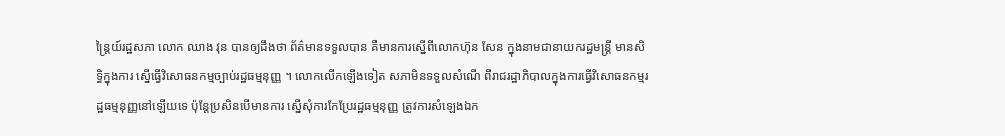ន្ត្រៃយ៍រដ្ឋសភា លោក ឈាង វុន បានឲ្យដឹងថា ព័ត៌មានទទួលបាន គឺមានការស្នើពីលោកហ៊ុន សែន ក្នុងនាមជានាយករដ្ឋមន្ត្រី មានសិទ្ធិក្នុងការ ស្នើធ្វើវិសោធនកម្មច្បាប់រដ្ឋធម្មនុញ្ញ ។ លោកលើកឡើងទៀត សភាមិនទទួលសំណើ ពីរាជរដ្ឋាភិបាលក្នុងការធ្វើវិសោធនកម្មរដ្ឋធម្មនុញ្ញនៅឡើយទេ ប៉ុន្តែប្រសិនបើមានការ ស្នើសុំការកែប្រែរដ្ឋធម្មនុញ្ញ ត្រូវការសំឡេងឯក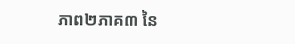ភាព២ភាគ៣ នៃ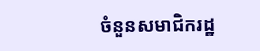ចំនួនសមាជិករដ្ឋ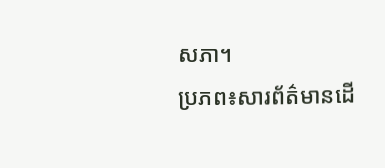សភា។
ប្រភព៖សារព័ត៌មានដើ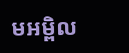មអម្ពិល